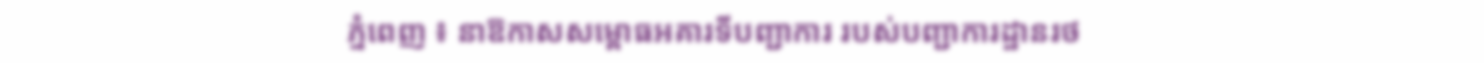ភ្នំពេញ ៖ នាឱកាសសម្ពោធអគារទីបញ្ជាការ របស់បញ្ជាការដ្ឋានរថ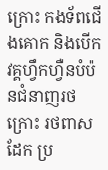ក្រោះ កងទ័ពជើងគោក និងបើកវគ្គហ្វឹកហ្វឺនបំប៉នជំនាញរថក្រោះ រថពាសដែក ប្រ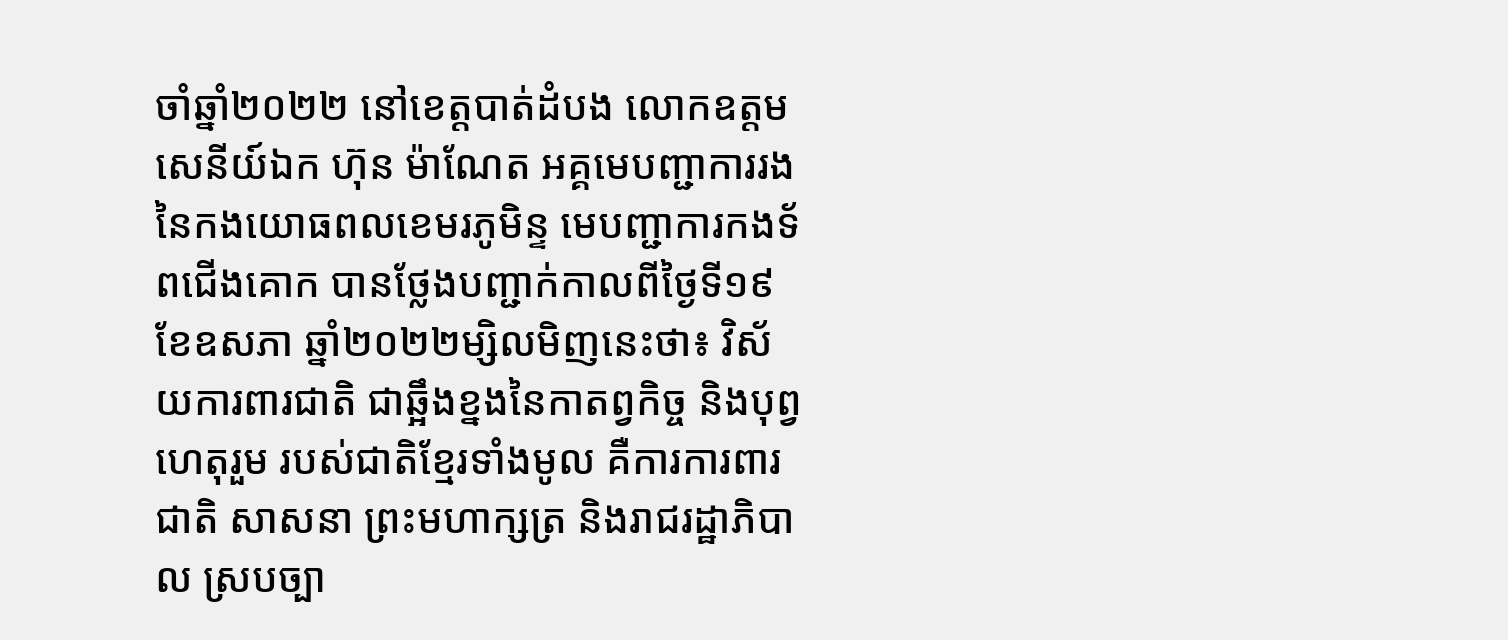ចាំឆ្នាំ២០២២ នៅខេត្តបាត់ដំបង លោកឧត្តមសេនីយ៍ឯក ហ៊ុន ម៉ាណែត អគ្គមេបញ្ជាការរង នៃកងយោធពលខេមរភូមិន្ទ មេបញ្ជាការកងទ័ពជើងគោក បានថ្លែងបញ្ជាក់កាលពីថ្ងៃទី១៩ ខែឧសភា ឆ្នាំ២០២២ម្សិលមិញនេះថា៖ វិស័យការពារជាតិ ជាឆ្អឹងខ្នងនៃកាតព្វកិច្ច និងបុព្វហេតុរួម របស់ជាតិខ្មែរទាំងមូល គឺការការពារជាតិ សាសនា ព្រះមហាក្សត្រ និងរាជរដ្ឋាភិបាល ស្របច្បា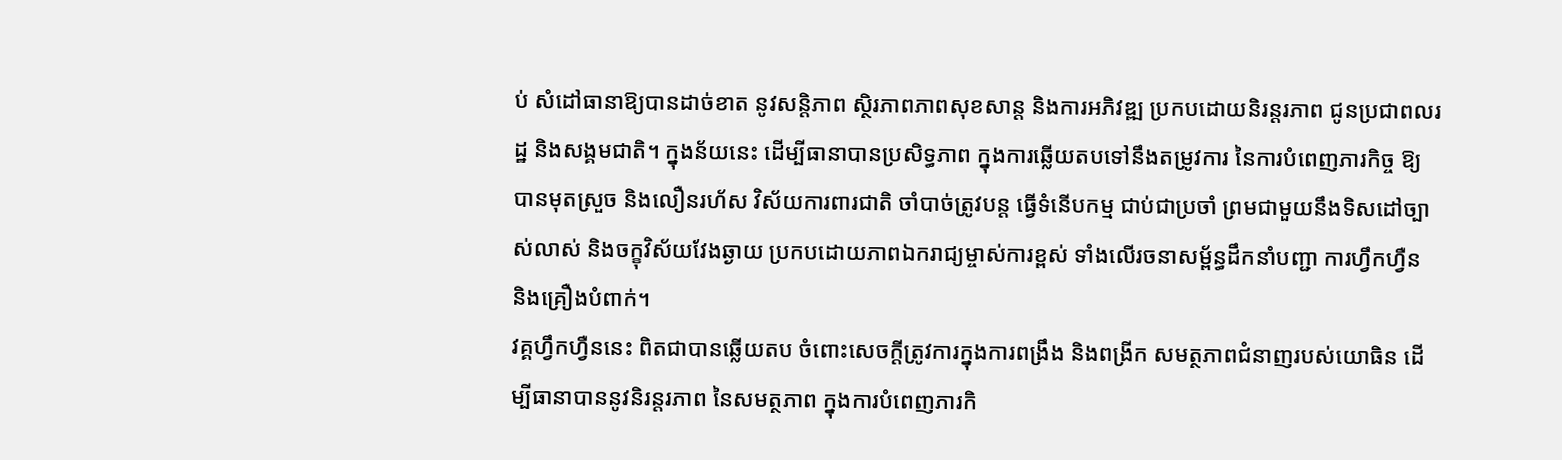ប់ សំដៅធានាឱ្យបានដាច់ខាត នូវសន្តិភាព ស្ថិរភាពភាពសុខសាន្ត និងការអភិវឌ្ឍ ប្រកបដោយនិរន្តរភាព ជូនប្រជាពលរដ្ឋ និងសង្គមជាតិ។ ក្នុងន័យនេះ ដើម្បីធានាបានប្រសិទ្ធភាព ក្នុងការឆ្លើយតបទៅនឹងតម្រូវការ នៃការបំពេញភារកិច្ច ឱ្យបានមុតស្រួច និងលឿនរហ័ស វិស័យការពារជាតិ ចាំបាច់ត្រូវបន្ត ធ្វើទំនើបកម្ម ជាប់ជាប្រចាំ ព្រមជាមួយនឹងទិសដៅច្បាស់លាស់ និងចក្ខុវិស័យវែងឆ្ងាយ ប្រកបដោយភាពឯករាជ្យម្ចាស់ការខ្ពស់ ទាំងលើរចនាសម្ព័ន្ធដឹកនាំបញ្ជា ការហ្វឹកហ្វឺន និងគ្រឿងបំពាក់។
វគ្គហ្វឹកហ្វឺននេះ ពិតជាបានឆ្លើយតប ចំពោះសេចក្តីត្រូវការក្នុងការពង្រឹង និងពង្រីក សមត្ថភាពជំនាញរបស់យោធិន ដើម្បីធានាបាននូវនិរន្តរភាព នៃសមត្ថភាព ក្នុងការបំពេញភារកិ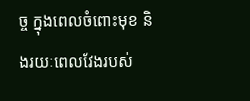ច្ច ក្នុងពេលចំពោះមុខ និងរយៈពេលវែងរបស់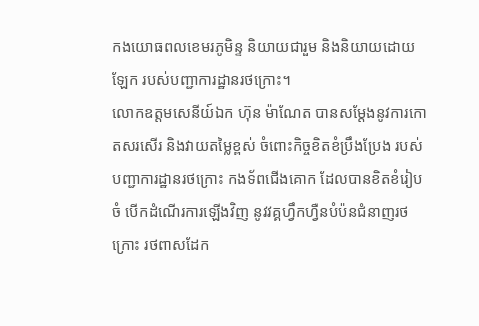កងយោធពលខេមរភូមិន្ទ និយាយជារួម និងនិយាយដោយឡែក របស់បញ្ជាការដ្ឋានរថក្រោះ។
លោកឧត្តមសេនីយ៍ឯក ហ៊ុន ម៉ាណែត បានសម្តែងនូវការកោតសរសើរ និងវាយតម្លៃខ្ពស់ ចំពោះកិច្ចខិតខំប្រឹងប្រែង របស់បញ្ជាការដ្ឋានរថក្រោះ កងទ័ពជើងគោក ដែលបានខិតខំរៀបចំ បើកដំណើរការឡើងវិញ នូវវគ្គហ្វឹកហ្វឺនបំប៉នជំនាញរថក្រោះ រថពាសដែក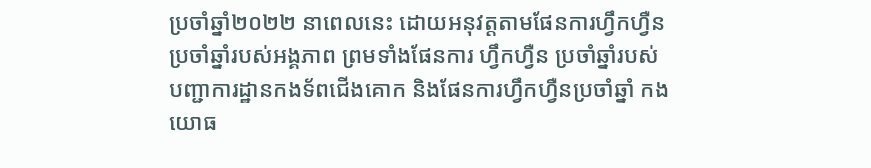ប្រចាំឆ្នាំ២០២២ នាពេលនេះ ដោយអនុវត្តតាមផែនការហ្វឹកហ្វឺន ប្រចាំឆ្នាំរបស់អង្គភាព ព្រមទាំងផែនការ ហ្វឹកហ្វឺន ប្រចាំឆ្នាំរបស់ បញ្ជាការដ្ឋានកងទ័ពជើងគោក និងផែនការហ្វឹកហ្វឺនប្រចាំឆ្នាំ កងយោធ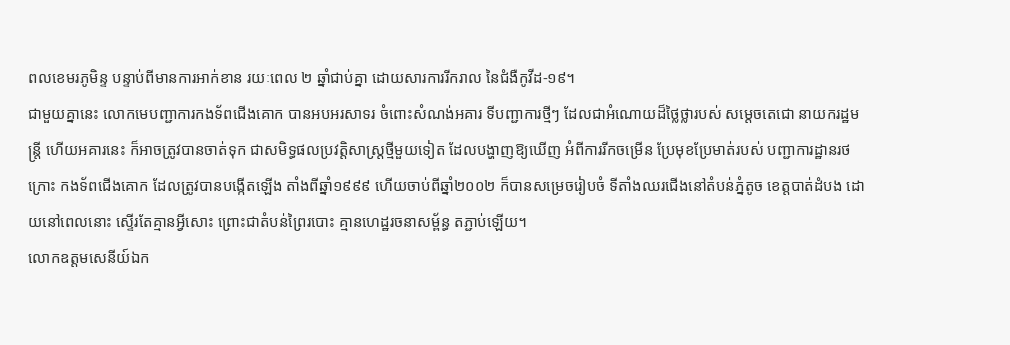ពលខេមរភូមិន្ទ បន្ទាប់ពីមានការអាក់ខាន រយៈពេល ២ ឆ្នាំជាប់គ្នា ដោយសារការរីករាល នៃជំងឺកូវីដ-១៩។
ជាមួយគ្នានេះ លោកមេបញ្ជាការកងទ័ពជើងគោក បានអបអរសាទរ ចំពោះសំណង់អគារ ទីបញ្ជាការថ្មីៗ ដែលជាអំណោយដ៏ថ្លៃថ្លារបស់ សម្តេចតេជោ នាយករដ្ឋមន្ត្រី ហើយអគារនេះ ក៏អាចត្រូវបានចាត់ទុក ជាសមិទ្ធផលប្រវត្តិសាស្ត្រថ្មីមួយទៀត ដែលបង្ហាញឱ្យឃើញ អំពីការរីកចម្រើន ប្រែមុខប្រែមាត់របស់ បញ្ជាការដ្ឋានរថក្រោះ កងទ័ពជើងគោក ដែលត្រូវបានបង្កើតឡើង តាំងពីឆ្នាំ១៩៩៩ ហើយចាប់ពីឆ្នាំ២០០២ ក៏បានសម្រេចរៀបចំ ទីតាំងឈរជើងនៅតំបន់ភ្នំតូច ខេត្តបាត់ដំបង ដោយនៅពេលនោះ ស្ទើរតែគ្មានអ្វីសោះ ព្រោះជាតំបន់ព្រៃរបោះ គ្មានហេដ្ឋរចនាសម្ព័ន្ធ តភ្ជាប់ឡើយ។
លោកឧត្តមសេនីយ៍ឯក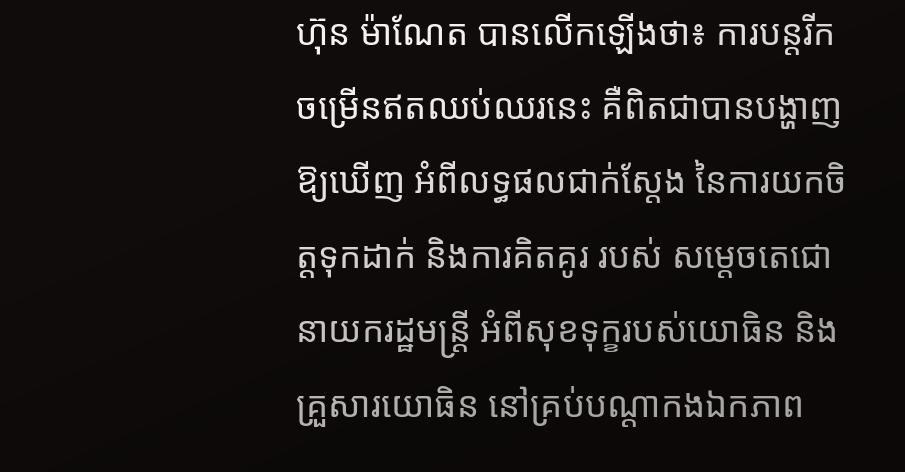ហ៊ុន ម៉ាណែត បានលេីកឡេីងថា៖ ការបន្តរីកចម្រើនឥតឈប់ឈរនេះ គឺពិតជាបានបង្ហាញឱ្យឃើញ អំពីលទ្ធផលជាក់ស្តែង នៃការយកចិត្តទុកដាក់ និងការគិតគូរ របស់ សម្តេចតេជោ នាយករដ្ឋមន្ត្រី អំពីសុខទុក្ខរបស់យោធិន និងគ្រួសារយោធិន នៅគ្រប់បណ្តាកងឯកភាព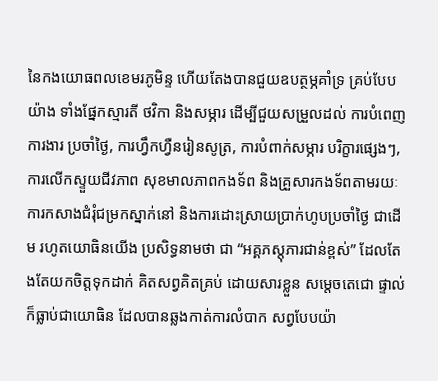នៃកងយោធពលខេមរភូមិន្ទ ហើយតែងបានជួយឧបត្ថម្ភគាំទ្រ គ្រប់បែបយ៉ាង ទាំងផ្នែកស្មារតី ថវិកា និងសម្ភារ ដើម្បីជួយសម្រួលដល់ ការបំពេញការងារ ប្រចាំថ្ងៃ, ការហ្វឹកហ្វឺនរៀនសូត្រ, ការបំពាក់សម្ភារ បរិក្ខារផ្សេងៗ,ការលើកស្ទួយជីវភាព សុខមាលភាពកងទ័ព និងគ្រួសារកងទ័ពតាមរយៈការកសាងជំរុំជម្រកស្នាក់នៅ និងការដោះស្រាយប្រាក់ហូបប្រចាំថ្ងៃ ជាដើម រហូតយោធិនយើង ប្រសិទ្ធនាមថា ជា “អគ្គភស្តុភារជាន់ខ្ពស់” ដែលតែងតែយកចិត្តទុកដាក់ គិតសព្វគិតគ្រប់ ដោយសារខ្លួន សម្តេចតេជោ ផ្ទាល់ ក៏ធ្លាប់ជាយោធិន ដែលបានឆ្លងកាត់ការលំបាក សព្វបែបយ៉ា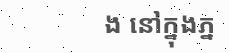ង នៅក្នុងភ្ន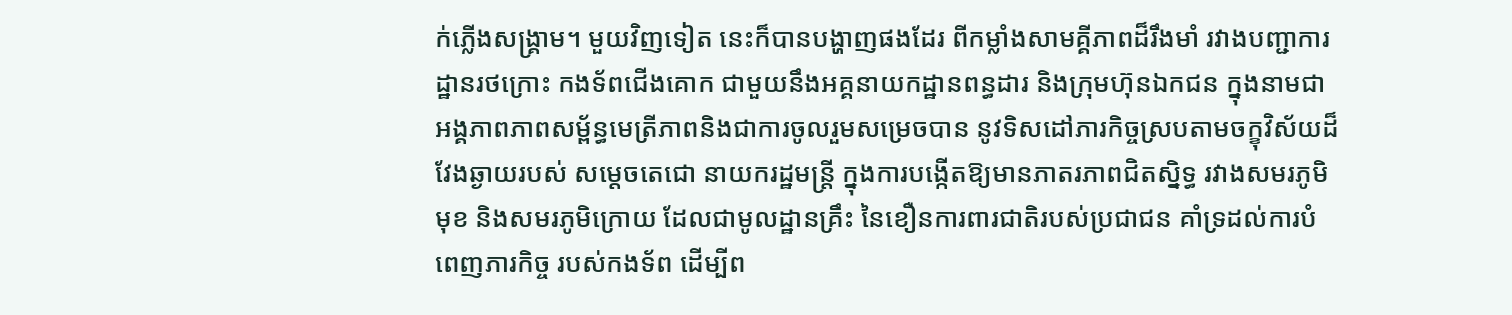ក់ភ្លើងសង្គ្រាម។ មួយវិញទៀត នេះក៏បានបង្ហាញផងដែរ ពីកម្លាំងសាមគ្គីភាពដ៏រឹងមាំ រវាងបញ្ជាការដ្ឋានរថក្រោះ កងទ័ពជើងគោក ជាមួយនឹងអគ្គនាយកដ្ឋានពន្ធដារ និងក្រុមហ៊ុនឯកជន ក្នុងនាមជាអង្គភាពភាពសម្ព័ន្ធមេត្រីភាពនិងជាការចូលរួមសម្រេចបាន នូវទិសដៅភារកិច្ចស្របតាមចក្ខុវិស័យដ៏វែងឆ្ងាយរបស់ សម្តេចតេជោ នាយករដ្ឋមន្ត្រី ក្នុងការបង្កើតឱ្យមានភាតរភាពជិតស្និទ្ធ រវាងសមរភូមិមុខ និងសមរភូមិក្រោយ ដែលជាមូលដ្ឋានគ្រឹះ នៃខឿនការពារជាតិរបស់ប្រជាជន គាំទ្រដល់ការបំពេញភារកិច្ច របស់កងទ័ព ដើម្បីព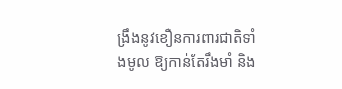ង្រឹងនូវខឿនការពារជាតិទាំងមូល ឱ្យកាន់តែរឹងមាំ និង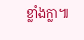ខ្លាំងក្លា៕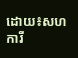ដោយ៖សហការី